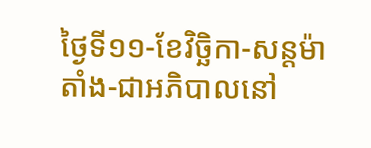ថ្ងៃទី១១-ខែវិច្ឆិកា-សន្តម៉ាតាំង-ជាអភិបាលនៅ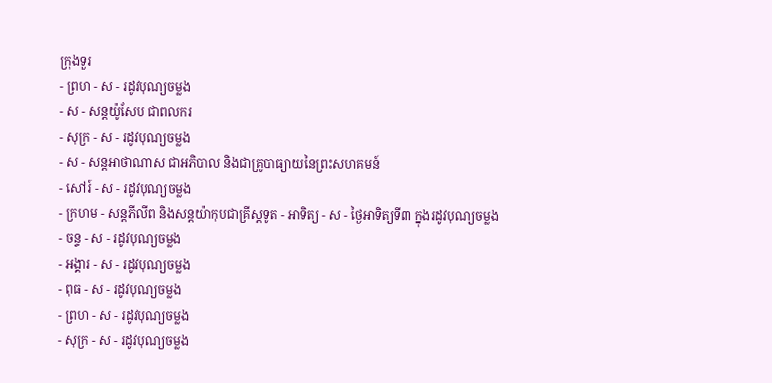ក្រុងទួរ
- ព្រហ - ស - រដូវបុណ្យចម្លង
- ស - សន្ដយ៉ូសែប ជាពលករ
- សុក្រ - ស - រដូវបុណ្យចម្លង
- ស - សន្ដអាថាណាស ជាអភិបាល និងជាគ្រូបាធ្យាយនៃព្រះសហគមន៍
- សៅរ៍ - ស - រដូវបុណ្យចម្លង
- ក្រហម - សន្ដភីលីព និងសន្ដយ៉ាកុបជាគ្រីស្ដទូត - អាទិត្យ - ស - ថ្ងៃអាទិត្យទី៣ ក្នុងរដូវបុណ្យចម្លង
- ចន្ទ - ស - រដូវបុណ្យចម្លង
- អង្គារ - ស - រដូវបុណ្យចម្លង
- ពុធ - ស - រដូវបុណ្យចម្លង
- ព្រហ - ស - រដូវបុណ្យចម្លង
- សុក្រ - ស - រដូវបុណ្យចម្លង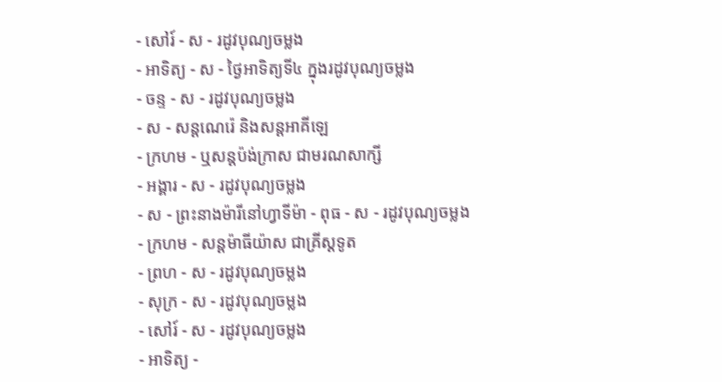- សៅរ៍ - ស - រដូវបុណ្យចម្លង
- អាទិត្យ - ស - ថ្ងៃអាទិត្យទី៤ ក្នុងរដូវបុណ្យចម្លង
- ចន្ទ - ស - រដូវបុណ្យចម្លង
- ស - សន្ដណេរ៉េ និងសន្ដអាគីឡេ
- ក្រហម - ឬសន្ដប៉ង់ក្រាស ជាមរណសាក្សី
- អង្គារ - ស - រដូវបុណ្យចម្លង
- ស - ព្រះនាងម៉ារីនៅហ្វាទីម៉ា - ពុធ - ស - រដូវបុណ្យចម្លង
- ក្រហម - សន្ដម៉ាធីយ៉ាស ជាគ្រីស្ដទូត
- ព្រហ - ស - រដូវបុណ្យចម្លង
- សុក្រ - ស - រដូវបុណ្យចម្លង
- សៅរ៍ - ស - រដូវបុណ្យចម្លង
- អាទិត្យ -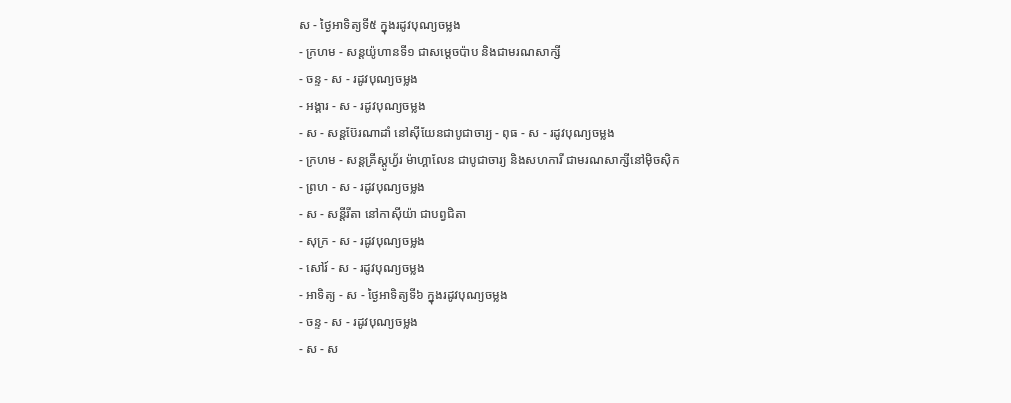ស - ថ្ងៃអាទិត្យទី៥ ក្នុងរដូវបុណ្យចម្លង
- ក្រហម - សន្ដយ៉ូហានទី១ ជាសម្ដេចប៉ាប និងជាមរណសាក្សី
- ចន្ទ - ស - រដូវបុណ្យចម្លង
- អង្គារ - ស - រដូវបុណ្យចម្លង
- ស - សន្ដប៊ែរណាដាំ នៅស៊ីយែនជាបូជាចារ្យ - ពុធ - ស - រដូវបុណ្យចម្លង
- ក្រហម - សន្ដគ្រីស្ដូហ្វ័រ ម៉ាហ្គាលែន ជាបូជាចារ្យ និងសហការី ជាមរណសាក្សីនៅម៉ិចស៊ិក
- ព្រហ - ស - រដូវបុណ្យចម្លង
- ស - សន្ដីរីតា នៅកាស៊ីយ៉ា ជាបព្វជិតា
- សុក្រ - ស - រដូវបុណ្យចម្លង
- សៅរ៍ - ស - រដូវបុណ្យចម្លង
- អាទិត្យ - ស - ថ្ងៃអាទិត្យទី៦ ក្នុងរដូវបុណ្យចម្លង
- ចន្ទ - ស - រដូវបុណ្យចម្លង
- ស - ស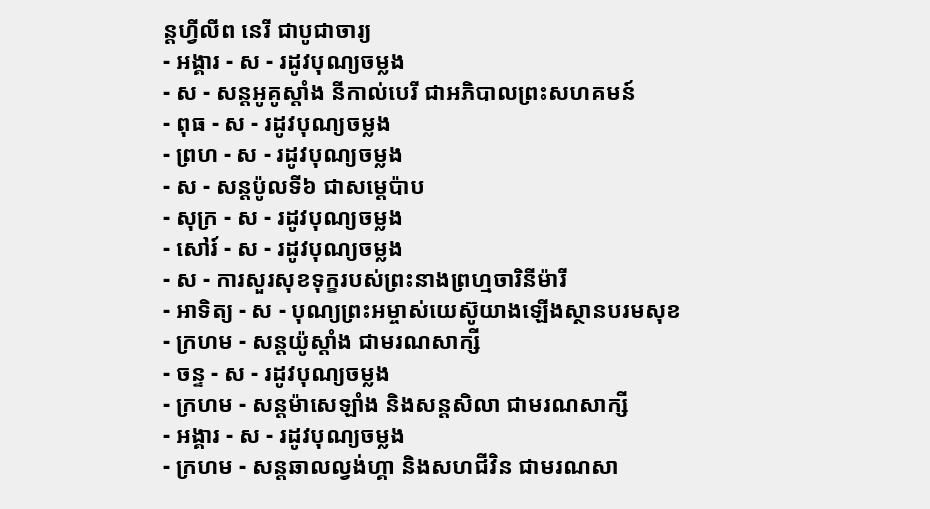ន្ដហ្វីលីព នេរី ជាបូជាចារ្យ
- អង្គារ - ស - រដូវបុណ្យចម្លង
- ស - សន្ដអូគូស្ដាំង នីកាល់បេរី ជាអភិបាលព្រះសហគមន៍
- ពុធ - ស - រដូវបុណ្យចម្លង
- ព្រហ - ស - រដូវបុណ្យចម្លង
- ស - សន្ដប៉ូលទី៦ ជាសម្ដេប៉ាប
- សុក្រ - ស - រដូវបុណ្យចម្លង
- សៅរ៍ - ស - រដូវបុណ្យចម្លង
- ស - ការសួរសុខទុក្ខរបស់ព្រះនាងព្រហ្មចារិនីម៉ារី
- អាទិត្យ - ស - បុណ្យព្រះអម្ចាស់យេស៊ូយាងឡើងស្ថានបរមសុខ
- ក្រហម - សន្ដយ៉ូស្ដាំង ជាមរណសាក្សី
- ចន្ទ - ស - រដូវបុណ្យចម្លង
- ក្រហម - សន្ដម៉ាសេឡាំង និងសន្ដសិលា ជាមរណសាក្សី
- អង្គារ - ស - រដូវបុណ្យចម្លង
- ក្រហម - សន្ដឆាលល្វង់ហ្គា និងសហជីវិន ជាមរណសា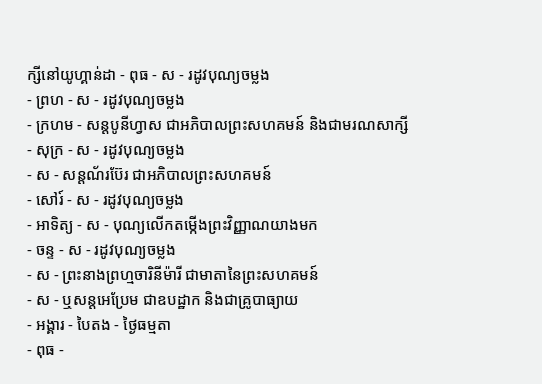ក្សីនៅយូហ្គាន់ដា - ពុធ - ស - រដូវបុណ្យចម្លង
- ព្រហ - ស - រដូវបុណ្យចម្លង
- ក្រហម - សន្ដបូនីហ្វាស ជាអភិបាលព្រះសហគមន៍ និងជាមរណសាក្សី
- សុក្រ - ស - រដូវបុណ្យចម្លង
- ស - សន្ដណ័រប៊ែរ ជាអភិបាលព្រះសហគមន៍
- សៅរ៍ - ស - រដូវបុណ្យចម្លង
- អាទិត្យ - ស - បុណ្យលើកតម្កើងព្រះវិញ្ញាណយាងមក
- ចន្ទ - ស - រដូវបុណ្យចម្លង
- ស - ព្រះនាងព្រហ្មចារិនីម៉ារី ជាមាតានៃព្រះសហគមន៍
- ស - ឬសន្ដអេប្រែម ជាឧបដ្ឋាក និងជាគ្រូបាធ្យាយ
- អង្គារ - បៃតង - ថ្ងៃធម្មតា
- ពុធ -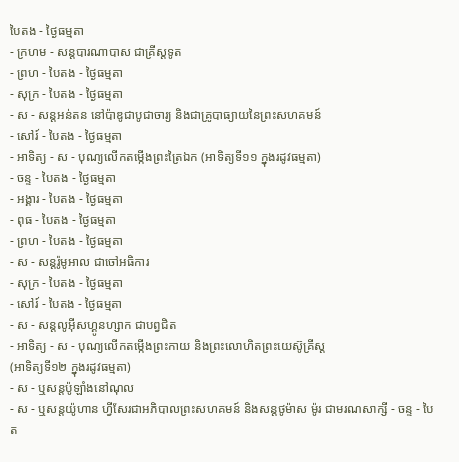បៃតង - ថ្ងៃធម្មតា
- ក្រហម - សន្ដបារណាបាស ជាគ្រីស្ដទូត
- ព្រហ - បៃតង - ថ្ងៃធម្មតា
- សុក្រ - បៃតង - ថ្ងៃធម្មតា
- ស - សន្ដអន់តន នៅប៉ាឌូជាបូជាចារ្យ និងជាគ្រូបាធ្យាយនៃព្រះសហគមន៍
- សៅរ៍ - បៃតង - ថ្ងៃធម្មតា
- អាទិត្យ - ស - បុណ្យលើកតម្កើងព្រះត្រៃឯក (អាទិត្យទី១១ ក្នុងរដូវធម្មតា)
- ចន្ទ - បៃតង - ថ្ងៃធម្មតា
- អង្គារ - បៃតង - ថ្ងៃធម្មតា
- ពុធ - បៃតង - ថ្ងៃធម្មតា
- ព្រហ - បៃតង - ថ្ងៃធម្មតា
- ស - សន្ដរ៉ូមូអាល ជាចៅអធិការ
- សុក្រ - បៃតង - ថ្ងៃធម្មតា
- សៅរ៍ - បៃតង - ថ្ងៃធម្មតា
- ស - សន្ដលូអ៊ីសហ្គូនហ្សាក ជាបព្វជិត
- អាទិត្យ - ស - បុណ្យលើកតម្កើងព្រះកាយ និងព្រះលោហិតព្រះយេស៊ូគ្រីស្ដ
(អាទិត្យទី១២ ក្នុងរដូវធម្មតា)
- ស - ឬសន្ដប៉ូឡាំងនៅណុល
- ស - ឬសន្ដយ៉ូហាន ហ្វីសែរជាអភិបាលព្រះសហគមន៍ និងសន្ដថូម៉ាស ម៉ូរ ជាមរណសាក្សី - ចន្ទ - បៃត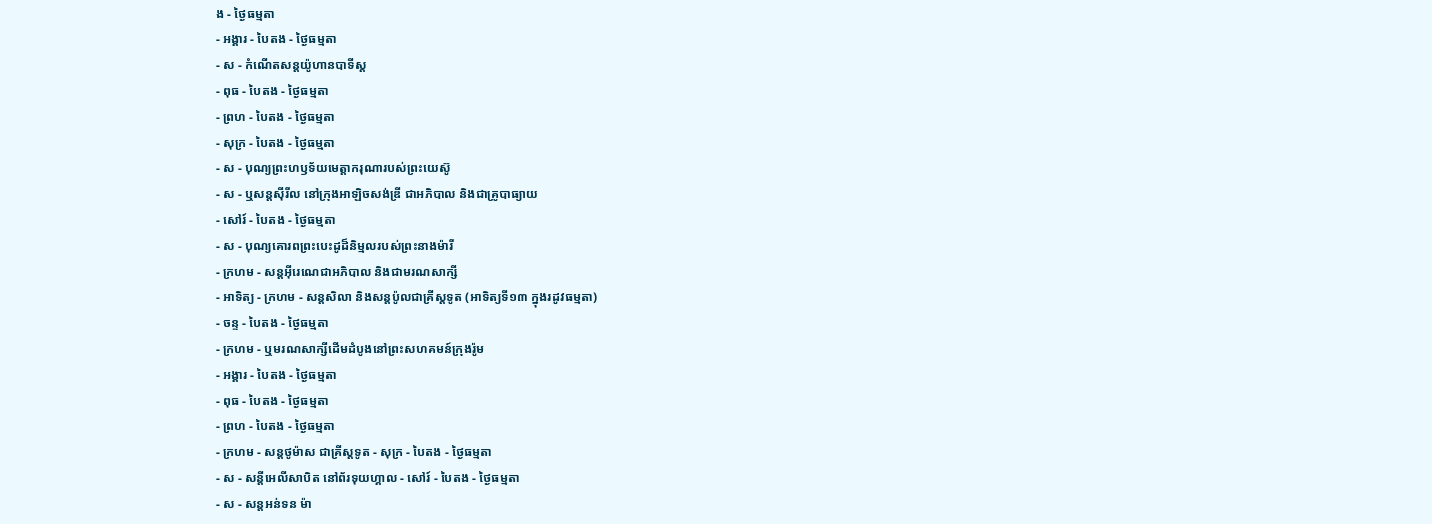ង - ថ្ងៃធម្មតា
- អង្គារ - បៃតង - ថ្ងៃធម្មតា
- ស - កំណើតសន្ដយ៉ូហានបាទីស្ដ
- ពុធ - បៃតង - ថ្ងៃធម្មតា
- ព្រហ - បៃតង - ថ្ងៃធម្មតា
- សុក្រ - បៃតង - ថ្ងៃធម្មតា
- ស - បុណ្យព្រះហឫទ័យមេត្ដាករុណារបស់ព្រះយេស៊ូ
- ស - ឬសន្ដស៊ីរីល នៅក្រុងអាឡិចសង់ឌ្រី ជាអភិបាល និងជាគ្រូបាធ្យាយ
- សៅរ៍ - បៃតង - ថ្ងៃធម្មតា
- ស - បុណ្យគោរពព្រះបេះដូដ៏និម្មលរបស់ព្រះនាងម៉ារី
- ក្រហម - សន្ដអ៊ីរេណេជាអភិបាល និងជាមរណសាក្សី
- អាទិត្យ - ក្រហម - សន្ដសិលា និងសន្ដប៉ូលជាគ្រីស្ដទូត (អាទិត្យទី១៣ ក្នុងរដូវធម្មតា)
- ចន្ទ - បៃតង - ថ្ងៃធម្មតា
- ក្រហម - ឬមរណសាក្សីដើមដំបូងនៅព្រះសហគមន៍ក្រុងរ៉ូម
- អង្គារ - បៃតង - ថ្ងៃធម្មតា
- ពុធ - បៃតង - ថ្ងៃធម្មតា
- ព្រហ - បៃតង - ថ្ងៃធម្មតា
- ក្រហម - សន្ដថូម៉ាស ជាគ្រីស្ដទូត - សុក្រ - បៃតង - ថ្ងៃធម្មតា
- ស - សន្ដីអេលីសាបិត នៅព័រទុយហ្គាល - សៅរ៍ - បៃតង - ថ្ងៃធម្មតា
- ស - សន្ដអន់ទន ម៉ា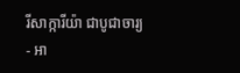រីសាក្ការីយ៉ា ជាបូជាចារ្យ
- អា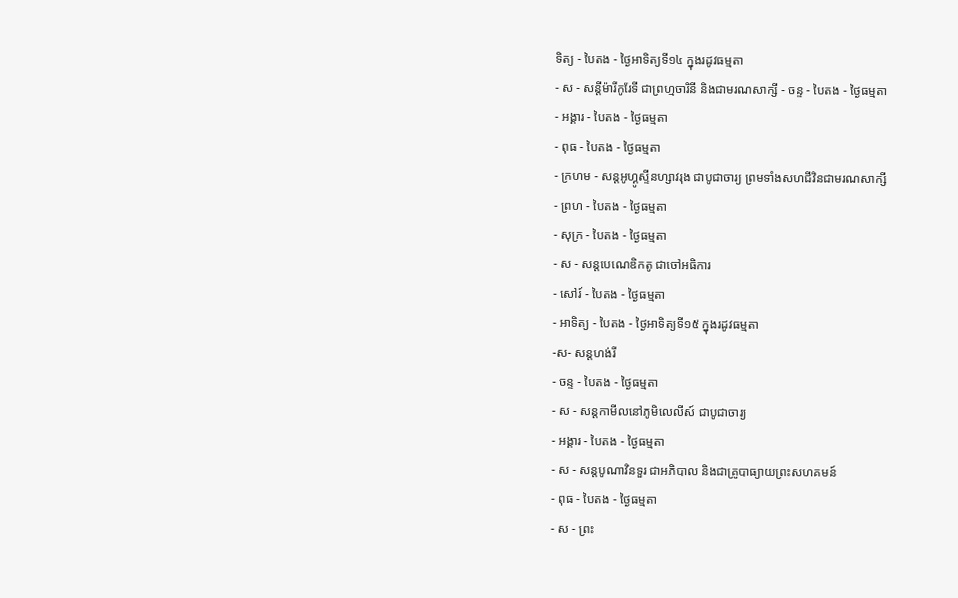ទិត្យ - បៃតង - ថ្ងៃអាទិត្យទី១៤ ក្នុងរដូវធម្មតា
- ស - សន្ដីម៉ារីកូរែទី ជាព្រហ្មចារិនី និងជាមរណសាក្សី - ចន្ទ - បៃតង - ថ្ងៃធម្មតា
- អង្គារ - បៃតង - ថ្ងៃធម្មតា
- ពុធ - បៃតង - ថ្ងៃធម្មតា
- ក្រហម - សន្ដអូហ្គូស្ទីនហ្សាវរុង ជាបូជាចារ្យ ព្រមទាំងសហជីវិនជាមរណសាក្សី
- ព្រហ - បៃតង - ថ្ងៃធម្មតា
- សុក្រ - បៃតង - ថ្ងៃធម្មតា
- ស - សន្ដបេណេឌិកតូ ជាចៅអធិការ
- សៅរ៍ - បៃតង - ថ្ងៃធម្មតា
- អាទិត្យ - បៃតង - ថ្ងៃអាទិត្យទី១៥ ក្នុងរដូវធម្មតា
-ស- សន្ដហង់រី
- ចន្ទ - បៃតង - ថ្ងៃធម្មតា
- ស - សន្ដកាមីលនៅភូមិលេលីស៍ ជាបូជាចារ្យ
- អង្គារ - បៃតង - ថ្ងៃធម្មតា
- ស - សន្ដបូណាវិនទួរ ជាអភិបាល និងជាគ្រូបាធ្យាយព្រះសហគមន៍
- ពុធ - បៃតង - ថ្ងៃធម្មតា
- ស - ព្រះ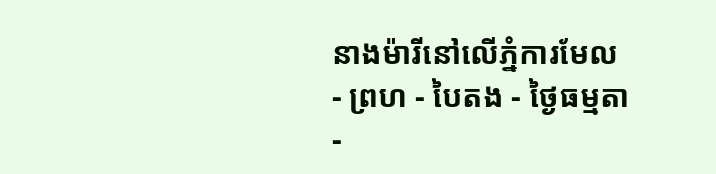នាងម៉ារីនៅលើភ្នំការមែល
- ព្រហ - បៃតង - ថ្ងៃធម្មតា
-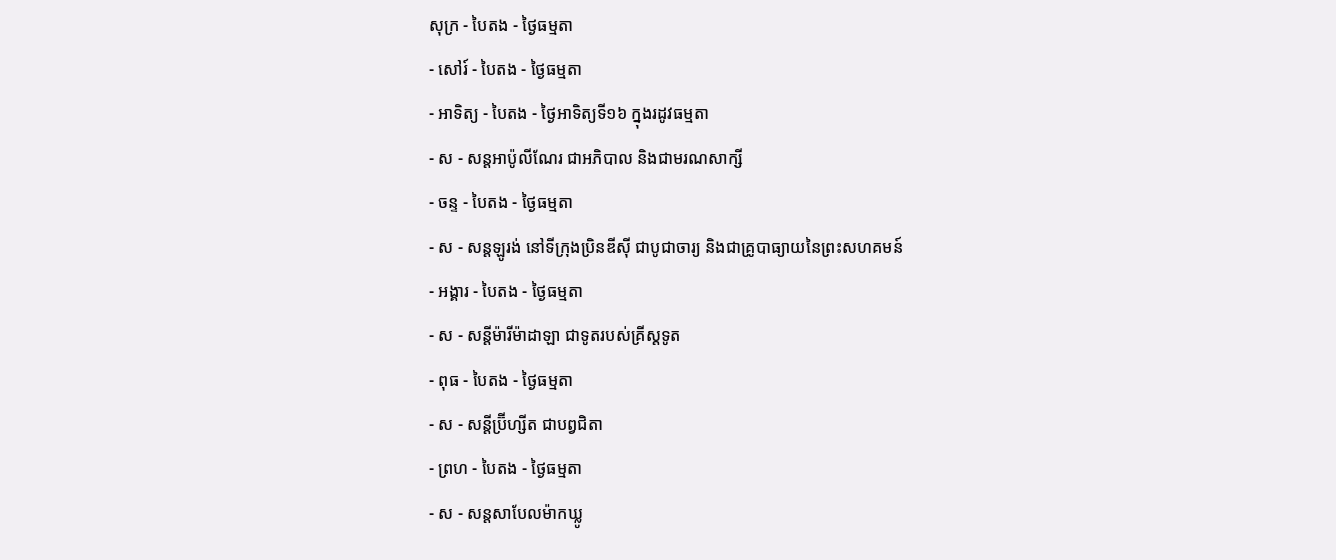សុក្រ - បៃតង - ថ្ងៃធម្មតា
- សៅរ៍ - បៃតង - ថ្ងៃធម្មតា
- អាទិត្យ - បៃតង - ថ្ងៃអាទិត្យទី១៦ ក្នុងរដូវធម្មតា
- ស - សន្ដអាប៉ូលីណែរ ជាអភិបាល និងជាមរណសាក្សី
- ចន្ទ - បៃតង - ថ្ងៃធម្មតា
- ស - សន្ដឡូរង់ នៅទីក្រុងប្រិនឌីស៊ី ជាបូជាចារ្យ និងជាគ្រូបាធ្យាយនៃព្រះសហគមន៍
- អង្គារ - បៃតង - ថ្ងៃធម្មតា
- ស - សន្ដីម៉ារីម៉ាដាឡា ជាទូតរបស់គ្រីស្ដទូត
- ពុធ - បៃតង - ថ្ងៃធម្មតា
- ស - សន្ដីប្រ៊ីហ្សីត ជាបព្វជិតា
- ព្រហ - បៃតង - ថ្ងៃធម្មតា
- ស - សន្ដសាបែលម៉ាកឃ្លូ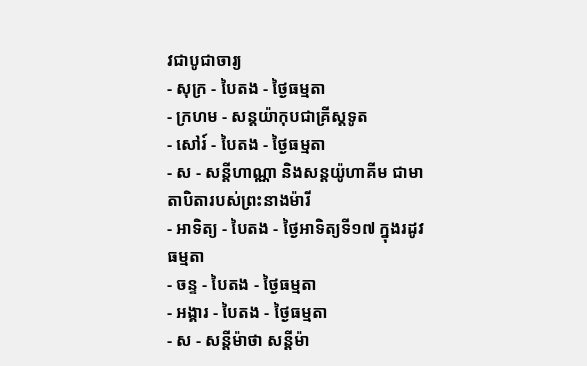វជាបូជាចារ្យ
- សុក្រ - បៃតង - ថ្ងៃធម្មតា
- ក្រហម - សន្ដយ៉ាកុបជាគ្រីស្ដទូត
- សៅរ៍ - បៃតង - ថ្ងៃធម្មតា
- ស - សន្ដីហាណ្ណា និងសន្ដយ៉ូហាគីម ជាមាតាបិតារបស់ព្រះនាងម៉ារី
- អាទិត្យ - បៃតង - ថ្ងៃអាទិត្យទី១៧ ក្នុងរដូវធម្មតា
- ចន្ទ - បៃតង - ថ្ងៃធម្មតា
- អង្គារ - បៃតង - ថ្ងៃធម្មតា
- ស - សន្ដីម៉ាថា សន្ដីម៉ា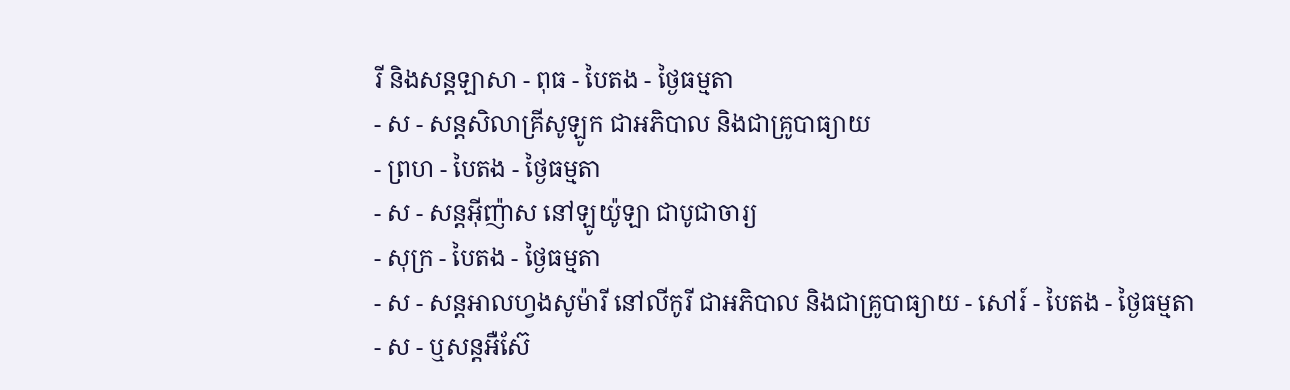រី និងសន្ដឡាសា - ពុធ - បៃតង - ថ្ងៃធម្មតា
- ស - សន្ដសិលាគ្រីសូឡូក ជាអភិបាល និងជាគ្រូបាធ្យាយ
- ព្រហ - បៃតង - ថ្ងៃធម្មតា
- ស - សន្ដអ៊ីញ៉ាស នៅឡូយ៉ូឡា ជាបូជាចារ្យ
- សុក្រ - បៃតង - ថ្ងៃធម្មតា
- ស - សន្ដអាលហ្វងសូម៉ារី នៅលីកូរី ជាអភិបាល និងជាគ្រូបាធ្យាយ - សៅរ៍ - បៃតង - ថ្ងៃធម្មតា
- ស - ឬសន្ដអឺស៊ែ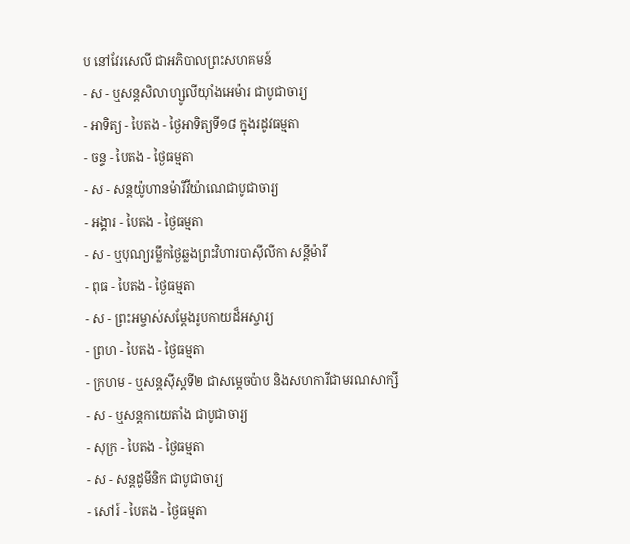ប នៅវែរសេលី ជាអភិបាលព្រះសហគមន៍
- ស - ឬសន្ដសិលាហ្សូលីយ៉ាំងអេម៉ារ ជាបូជាចារ្យ
- អាទិត្យ - បៃតង - ថ្ងៃអាទិត្យទី១៨ ក្នុងរដូវធម្មតា
- ចន្ទ - បៃតង - ថ្ងៃធម្មតា
- ស - សន្ដយ៉ូហានម៉ារីវីយ៉ាណេជាបូជាចារ្យ
- អង្គារ - បៃតង - ថ្ងៃធម្មតា
- ស - ឬបុណ្យរម្លឹកថ្ងៃឆ្លងព្រះវិហារបាស៊ីលីកា សន្ដីម៉ារី
- ពុធ - បៃតង - ថ្ងៃធម្មតា
- ស - ព្រះអម្ចាស់សម្ដែងរូបកាយដ៏អស្ចារ្យ
- ព្រហ - បៃតង - ថ្ងៃធម្មតា
- ក្រហម - ឬសន្ដស៊ីស្ដទី២ ជាសម្ដេចប៉ាប និងសហការីជាមរណសាក្សី
- ស - ឬសន្ដកាយេតាំង ជាបូជាចារ្យ
- សុក្រ - បៃតង - ថ្ងៃធម្មតា
- ស - សន្ដដូមីនិក ជាបូជាចារ្យ
- សៅរ៍ - បៃតង - ថ្ងៃធម្មតា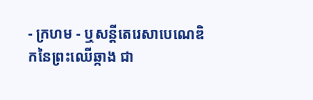- ក្រហម - ឬសន្ដីតេរេសាបេណេឌិកនៃព្រះឈើឆ្កាង ជា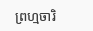ព្រហ្មចារិ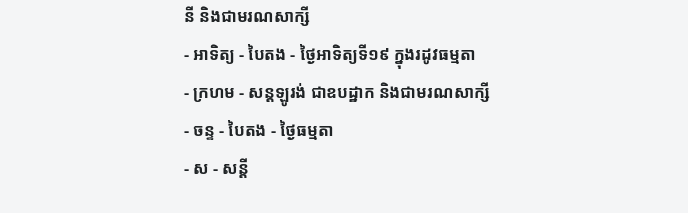នី និងជាមរណសាក្សី
- អាទិត្យ - បៃតង - ថ្ងៃអាទិត្យទី១៩ ក្នុងរដូវធម្មតា
- ក្រហម - សន្ដឡូរង់ ជាឧបដ្ឋាក និងជាមរណសាក្សី
- ចន្ទ - បៃតង - ថ្ងៃធម្មតា
- ស - សន្ដី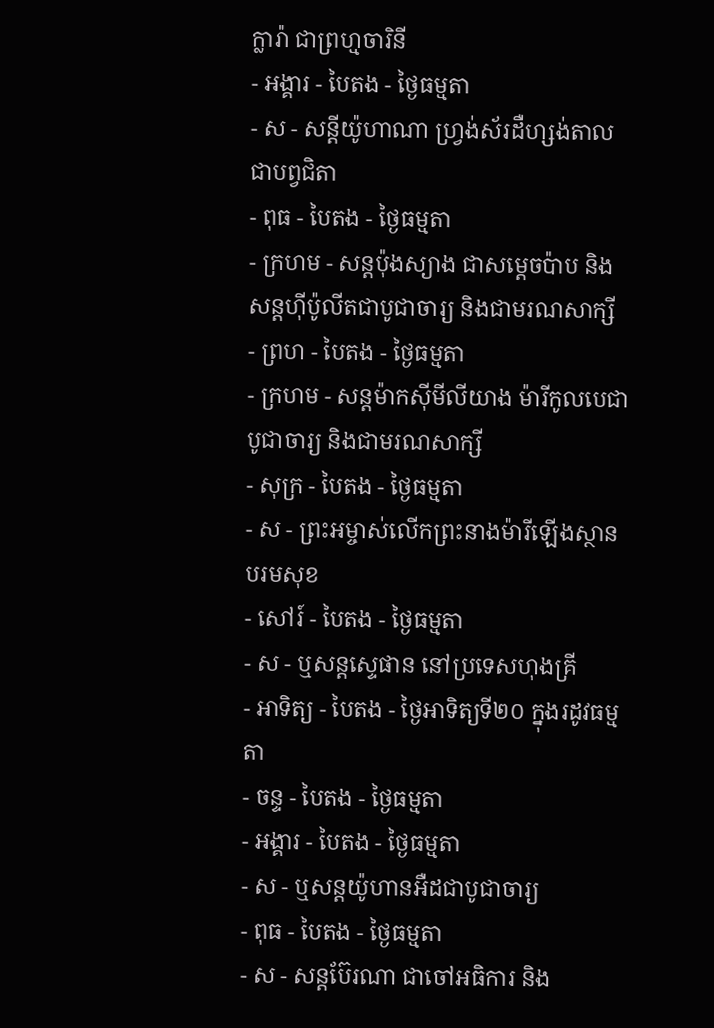ក្លារ៉ា ជាព្រហ្មចារិនី
- អង្គារ - បៃតង - ថ្ងៃធម្មតា
- ស - សន្ដីយ៉ូហាណា ហ្វ្រង់ស័រដឺហ្សង់តាលជាបព្វជិតា
- ពុធ - បៃតង - ថ្ងៃធម្មតា
- ក្រហម - សន្ដប៉ុងស្យាង ជាសម្ដេចប៉ាប និងសន្ដហ៊ីប៉ូលីតជាបូជាចារ្យ និងជាមរណសាក្សី
- ព្រហ - បៃតង - ថ្ងៃធម្មតា
- ក្រហម - សន្ដម៉ាកស៊ីមីលីយាង ម៉ារីកូលបេជាបូជាចារ្យ និងជាមរណសាក្សី
- សុក្រ - បៃតង - ថ្ងៃធម្មតា
- ស - ព្រះអម្ចាស់លើកព្រះនាងម៉ារីឡើងស្ថានបរមសុខ
- សៅរ៍ - បៃតង - ថ្ងៃធម្មតា
- ស - ឬសន្ដស្ទេផាន នៅប្រទេសហុងគ្រី
- អាទិត្យ - បៃតង - ថ្ងៃអាទិត្យទី២០ ក្នុងរដូវធម្មតា
- ចន្ទ - បៃតង - ថ្ងៃធម្មតា
- អង្គារ - បៃតង - ថ្ងៃធម្មតា
- ស - ឬសន្ដយ៉ូហានអឺដជាបូជាចារ្យ
- ពុធ - បៃតង - ថ្ងៃធម្មតា
- ស - សន្ដប៊ែរណា ជាចៅអធិការ និង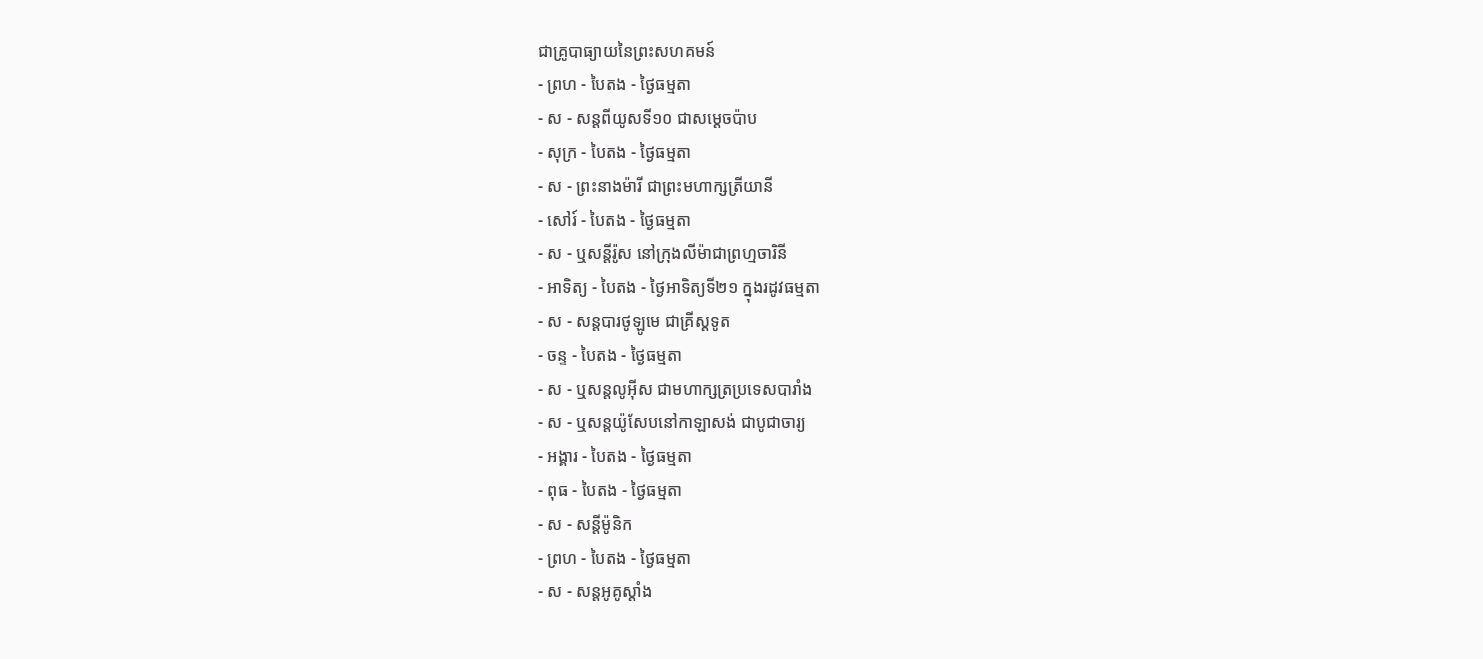ជាគ្រូបាធ្យាយនៃព្រះសហគមន៍
- ព្រហ - បៃតង - ថ្ងៃធម្មតា
- ស - សន្ដពីយូសទី១០ ជាសម្ដេចប៉ាប
- សុក្រ - បៃតង - ថ្ងៃធម្មតា
- ស - ព្រះនាងម៉ារី ជាព្រះមហាក្សត្រីយានី
- សៅរ៍ - បៃតង - ថ្ងៃធម្មតា
- ស - ឬសន្ដីរ៉ូស នៅក្រុងលីម៉ាជាព្រហ្មចារិនី
- អាទិត្យ - បៃតង - ថ្ងៃអាទិត្យទី២១ ក្នុងរដូវធម្មតា
- ស - សន្ដបារថូឡូមេ ជាគ្រីស្ដទូត
- ចន្ទ - បៃតង - ថ្ងៃធម្មតា
- ស - ឬសន្ដលូអ៊ីស ជាមហាក្សត្រប្រទេសបារាំង
- ស - ឬសន្ដយ៉ូសែបនៅកាឡាសង់ ជាបូជាចារ្យ
- អង្គារ - បៃតង - ថ្ងៃធម្មតា
- ពុធ - បៃតង - ថ្ងៃធម្មតា
- ស - សន្ដីម៉ូនិក
- ព្រហ - បៃតង - ថ្ងៃធម្មតា
- ស - សន្ដអូគូស្ដាំង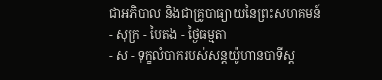ជាអភិបាល និងជាគ្រូបាធ្យាយនៃព្រះសហគមន៍
- សុក្រ - បៃតង - ថ្ងៃធម្មតា
- ស - ទុក្ខលំបាករបស់សន្ដយ៉ូហានបាទីស្ដ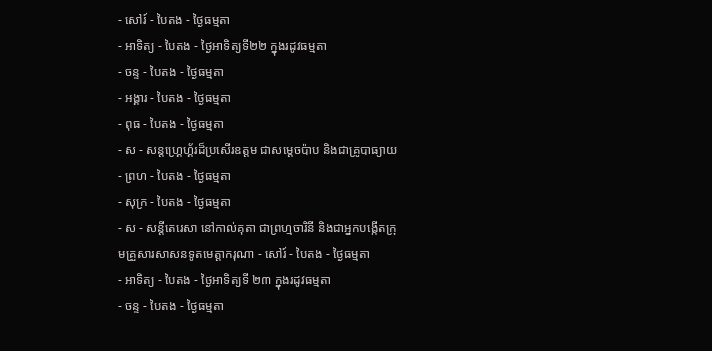- សៅរ៍ - បៃតង - ថ្ងៃធម្មតា
- អាទិត្យ - បៃតង - ថ្ងៃអាទិត្យទី២២ ក្នុងរដូវធម្មតា
- ចន្ទ - បៃតង - ថ្ងៃធម្មតា
- អង្គារ - បៃតង - ថ្ងៃធម្មតា
- ពុធ - បៃតង - ថ្ងៃធម្មតា
- ស - សន្ដហ្គ្រេហ្គ័រដ៏ប្រសើរឧត្ដម ជាសម្ដេចប៉ាប និងជាគ្រូបាធ្យាយ - ព្រហ - បៃតង - ថ្ងៃធម្មតា
- សុក្រ - បៃតង - ថ្ងៃធម្មតា
- ស - សន្ដីតេរេសា នៅកាល់គុតា ជាព្រហ្មចារិនី និងជាអ្នកបង្កើតក្រុមគ្រួសារសាសនទូតមេត្ដាករុណា - សៅរ៍ - បៃតង - ថ្ងៃធម្មតា
- អាទិត្យ - បៃតង - ថ្ងៃអាទិត្យទី ២៣ ក្នុងរដូវធម្មតា
- ចន្ទ - បៃតង - ថ្ងៃធម្មតា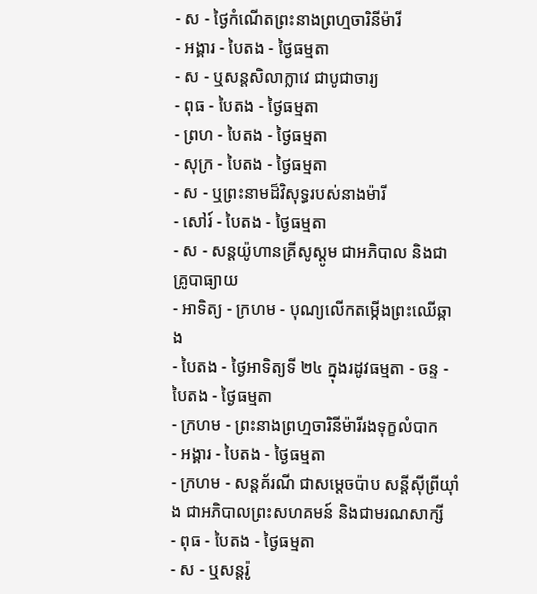- ស - ថ្ងៃកំណើតព្រះនាងព្រហ្មចារិនីម៉ារី
- អង្គារ - បៃតង - ថ្ងៃធម្មតា
- ស - ឬសន្ដសិលាក្លាវេ ជាបូជាចារ្យ
- ពុធ - បៃតង - ថ្ងៃធម្មតា
- ព្រហ - បៃតង - ថ្ងៃធម្មតា
- សុក្រ - បៃតង - ថ្ងៃធម្មតា
- ស - ឬព្រះនាមដ៏វិសុទ្ធរបស់នាងម៉ារី
- សៅរ៍ - បៃតង - ថ្ងៃធម្មតា
- ស - សន្ដយ៉ូហានគ្រីសូស្ដូម ជាអភិបាល និងជាគ្រូបាធ្យាយ
- អាទិត្យ - ក្រហម - បុណ្យលើកតម្កើងព្រះឈើឆ្កាង
- បៃតង - ថ្ងៃអាទិត្យទី ២៤ ក្នុងរដូវធម្មតា - ចន្ទ - បៃតង - ថ្ងៃធម្មតា
- ក្រហម - ព្រះនាងព្រហ្មចារិនីម៉ារីរងទុក្ខលំបាក
- អង្គារ - បៃតង - ថ្ងៃធម្មតា
- ក្រហម - សន្ដគ័រណី ជាសម្ដេចប៉ាប សន្ដីស៊ីព្រីយ៉ាំង ជាអភិបាលព្រះសហគមន៍ និងជាមរណសាក្សី
- ពុធ - បៃតង - ថ្ងៃធម្មតា
- ស - ឬសន្ដរ៉ូ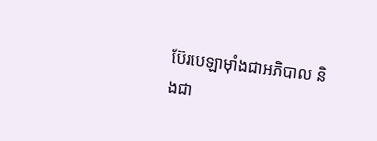ប៊ែរបេឡាម៉ាំងជាអភិបាល និងជា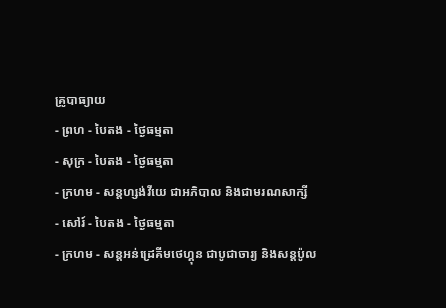គ្រូបាធ្យាយ
- ព្រហ - បៃតង - ថ្ងៃធម្មតា
- សុក្រ - បៃតង - ថ្ងៃធម្មតា
- ក្រហម - សន្ដហ្សង់វីយេ ជាអភិបាល និងជាមរណសាក្សី
- សៅរ៍ - បៃតង - ថ្ងៃធម្មតា
- ក្រហម - សន្ដអន់ដ្រេគីមថេហ្គុន ជាបូជាចារ្យ និងសន្ដប៉ូល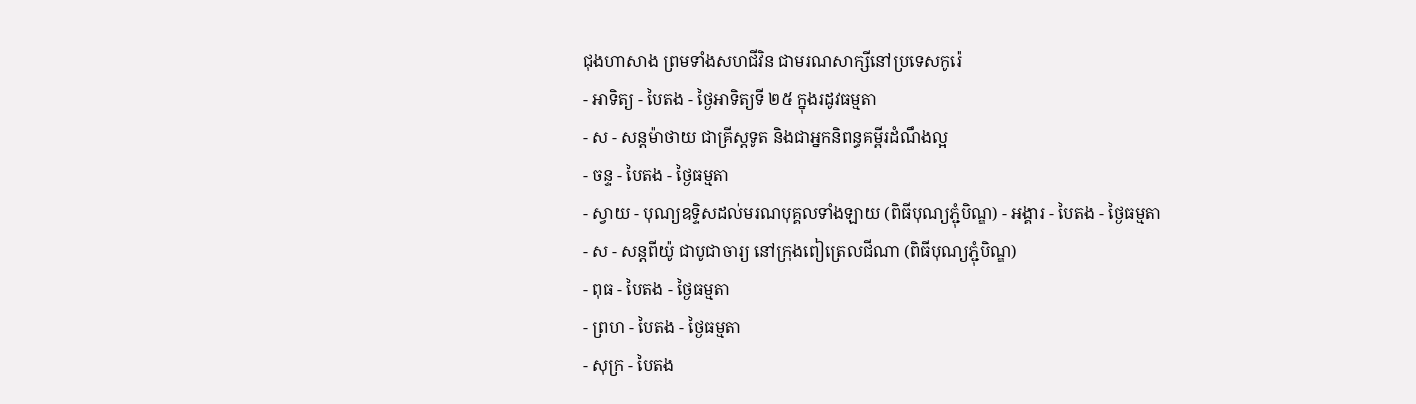ជុងហាសាង ព្រមទាំងសហជីវិន ជាមរណសាក្សីនៅប្រទេសកូរ៉េ
- អាទិត្យ - បៃតង - ថ្ងៃអាទិត្យទី ២៥ ក្នុងរដូវធម្មតា
- ស - សន្ដម៉ាថាយ ជាគ្រីស្ដទូត និងជាអ្នកនិពន្ធគម្ពីរដំណឹងល្អ
- ចន្ទ - បៃតង - ថ្ងៃធម្មតា
- ស្វាយ - បុណ្យឧទ្ទិសដល់មរណបុគ្គលទាំងឡាយ (ពិធីបុណ្យភ្ជុំបិណ្ឌ) - អង្គារ - បៃតង - ថ្ងៃធម្មតា
- ស - សន្ដពីយ៉ូ ជាបូជាចារ្យ នៅក្រុងពៀត្រេលជីណា (ពិធីបុណ្យភ្ជុំបិណ្ឌ)
- ពុធ - បៃតង - ថ្ងៃធម្មតា
- ព្រហ - បៃតង - ថ្ងៃធម្មតា
- សុក្រ - បៃតង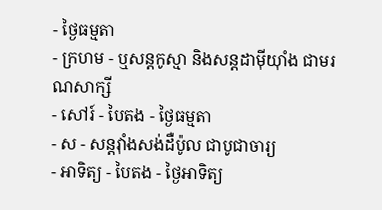- ថ្ងៃធម្មតា
- ក្រហម - ឬសន្ដកូស្មា និងសន្ដដាម៉ីយ៉ាំង ជាមរណសាក្សី
- សៅរ៍ - បៃតង - ថ្ងៃធម្មតា
- ស - សន្ដវ៉ាំងសង់ដឺប៉ូល ជាបូជាចារ្យ
- អាទិត្យ - បៃតង - ថ្ងៃអាទិត្យ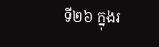ទី២៦ ក្នុងរ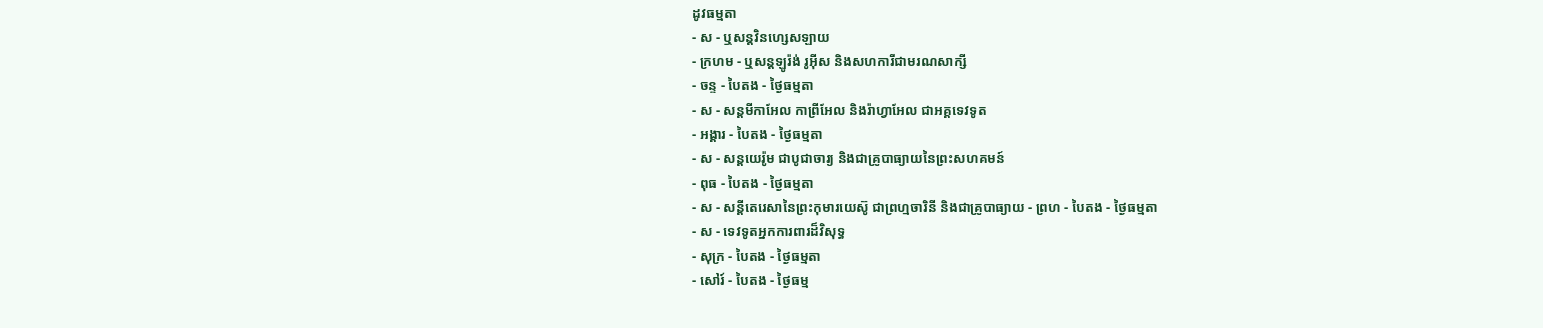ដូវធម្មតា
- ស - ឬសន្ដវិនហ្សេសឡាយ
- ក្រហម - ឬសន្ដឡូរ៉ង់ រូអ៊ីស និងសហការីជាមរណសាក្សី
- ចន្ទ - បៃតង - ថ្ងៃធម្មតា
- ស - សន្ដមីកាអែល កាព្រីអែល និងរ៉ាហ្វាអែល ជាអគ្គទេវទូត
- អង្គារ - បៃតង - ថ្ងៃធម្មតា
- ស - សន្ដយេរ៉ូម ជាបូជាចារ្យ និងជាគ្រូបាធ្យាយនៃព្រះសហគមន៍
- ពុធ - បៃតង - ថ្ងៃធម្មតា
- ស - សន្ដីតេរេសានៃព្រះកុមារយេស៊ូ ជាព្រហ្មចារិនី និងជាគ្រូបាធ្យាយ - ព្រហ - បៃតង - ថ្ងៃធម្មតា
- ស - ទេវទូតអ្នកការពារដ៏វិសុទ្ធ
- សុក្រ - បៃតង - ថ្ងៃធម្មតា
- សៅរ៍ - បៃតង - ថ្ងៃធម្ម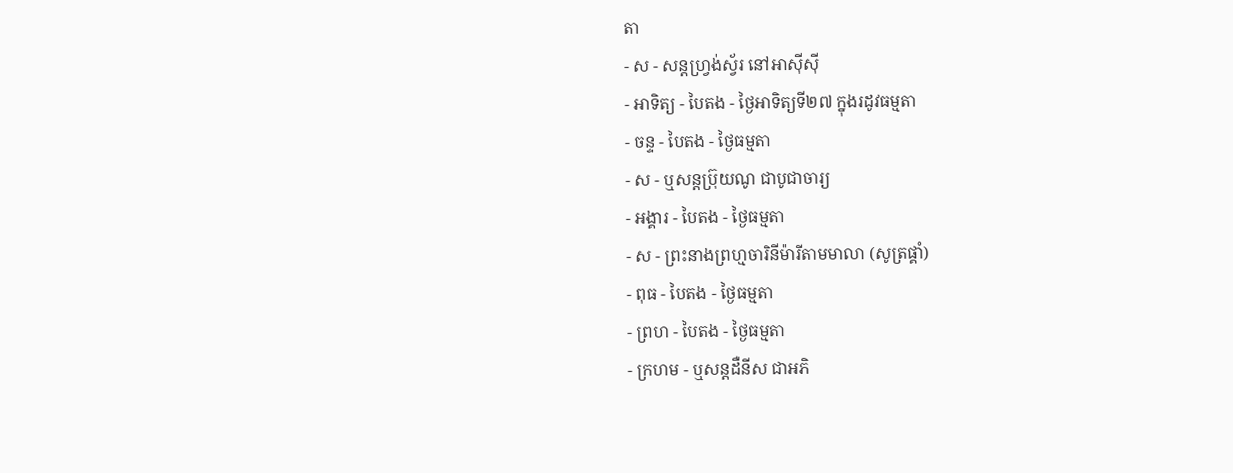តា
- ស - សន្ដហ្វ្រង់ស្វ័រ នៅអាស៊ីស៊ី
- អាទិត្យ - បៃតង - ថ្ងៃអាទិត្យទី២៧ ក្នុងរដូវធម្មតា
- ចន្ទ - បៃតង - ថ្ងៃធម្មតា
- ស - ឬសន្ដប្រ៊ុយណូ ជាបូជាចារ្យ
- អង្គារ - បៃតង - ថ្ងៃធម្មតា
- ស - ព្រះនាងព្រហ្មចារិនីម៉ារីតាមមាលា (សូត្រផ្គាំ)
- ពុធ - បៃតង - ថ្ងៃធម្មតា
- ព្រហ - បៃតង - ថ្ងៃធម្មតា
- ក្រហម - ឬសន្ដដឺនីស ជាអភិ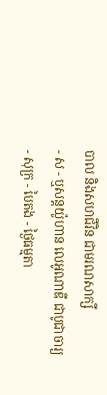បាល និងសហជីវិន ជាមរណសាក្សី
- ស - ឬសន្ដយ៉ូហាន លេអូណាឌី ជាបូជាចារ្យ
- សុក្រ - បៃតង - ថ្ងៃធម្មតា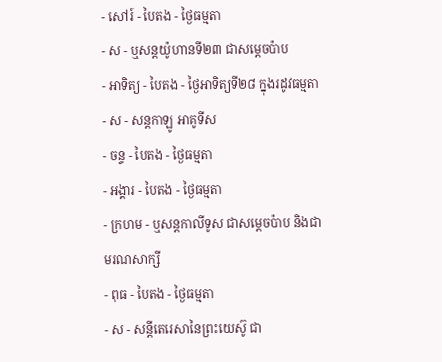- សៅរ៍ - បៃតង - ថ្ងៃធម្មតា
- ស - ឬសន្ដយ៉ូហានទី២៣ ជាសម្ដេចប៉ាប
- អាទិត្យ - បៃតង - ថ្ងៃអាទិត្យទី២៨ ក្នុងរដូវធម្មតា
- ស - សន្ដកាឡូ អាគូទីស
- ចន្ទ - បៃតង - ថ្ងៃធម្មតា
- អង្គារ - បៃតង - ថ្ងៃធម្មតា
- ក្រហម - ឬសន្ដកាលីទូស ជាសម្ដេចប៉ាប និងជាមរណសាក្សី
- ពុធ - បៃតង - ថ្ងៃធម្មតា
- ស - សន្ដីតេរេសានៃព្រះយេស៊ូ ជា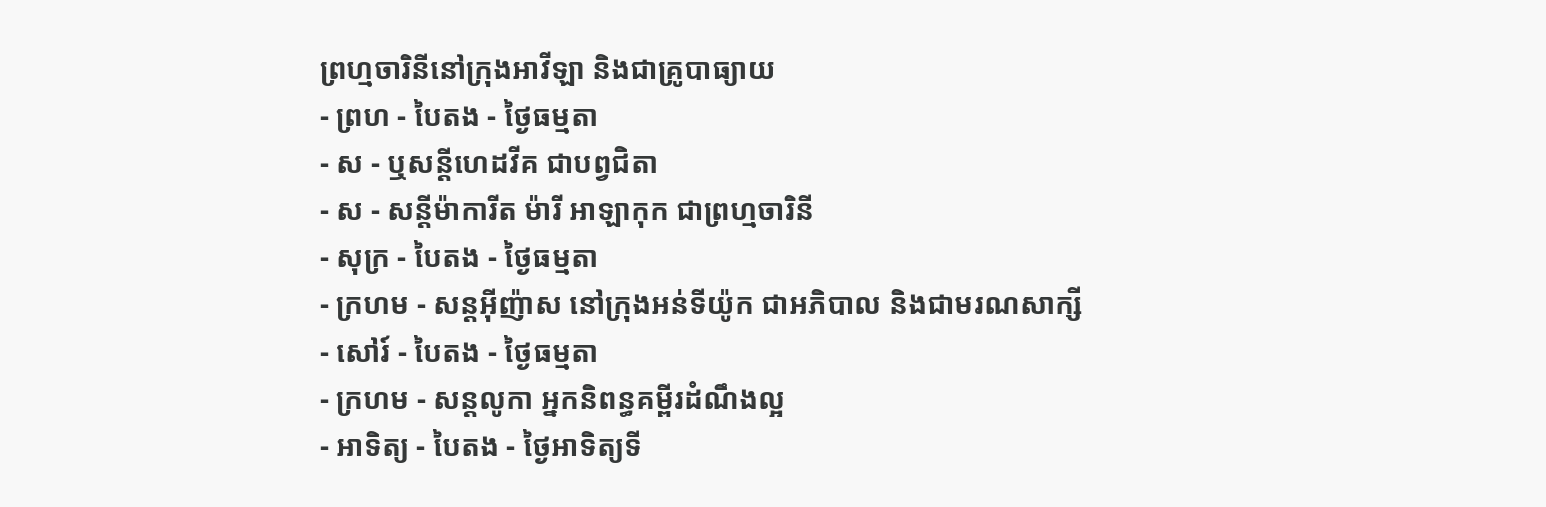ព្រហ្មចារិនីនៅក្រុងអាវីឡា និងជាគ្រូបាធ្យាយ
- ព្រហ - បៃតង - ថ្ងៃធម្មតា
- ស - ឬសន្ដីហេដវីគ ជាបព្វជិតា
- ស - សន្ដីម៉ាការីត ម៉ារី អាឡាកុក ជាព្រហ្មចារិនី
- សុក្រ - បៃតង - ថ្ងៃធម្មតា
- ក្រហម - សន្ដអ៊ីញ៉ាស នៅក្រុងអន់ទីយ៉ូក ជាអភិបាល និងជាមរណសាក្សី
- សៅរ៍ - បៃតង - ថ្ងៃធម្មតា
- ក្រហម - សន្ដលូកា អ្នកនិពន្ធគម្ពីរដំណឹងល្អ
- អាទិត្យ - បៃតង - ថ្ងៃអាទិត្យទី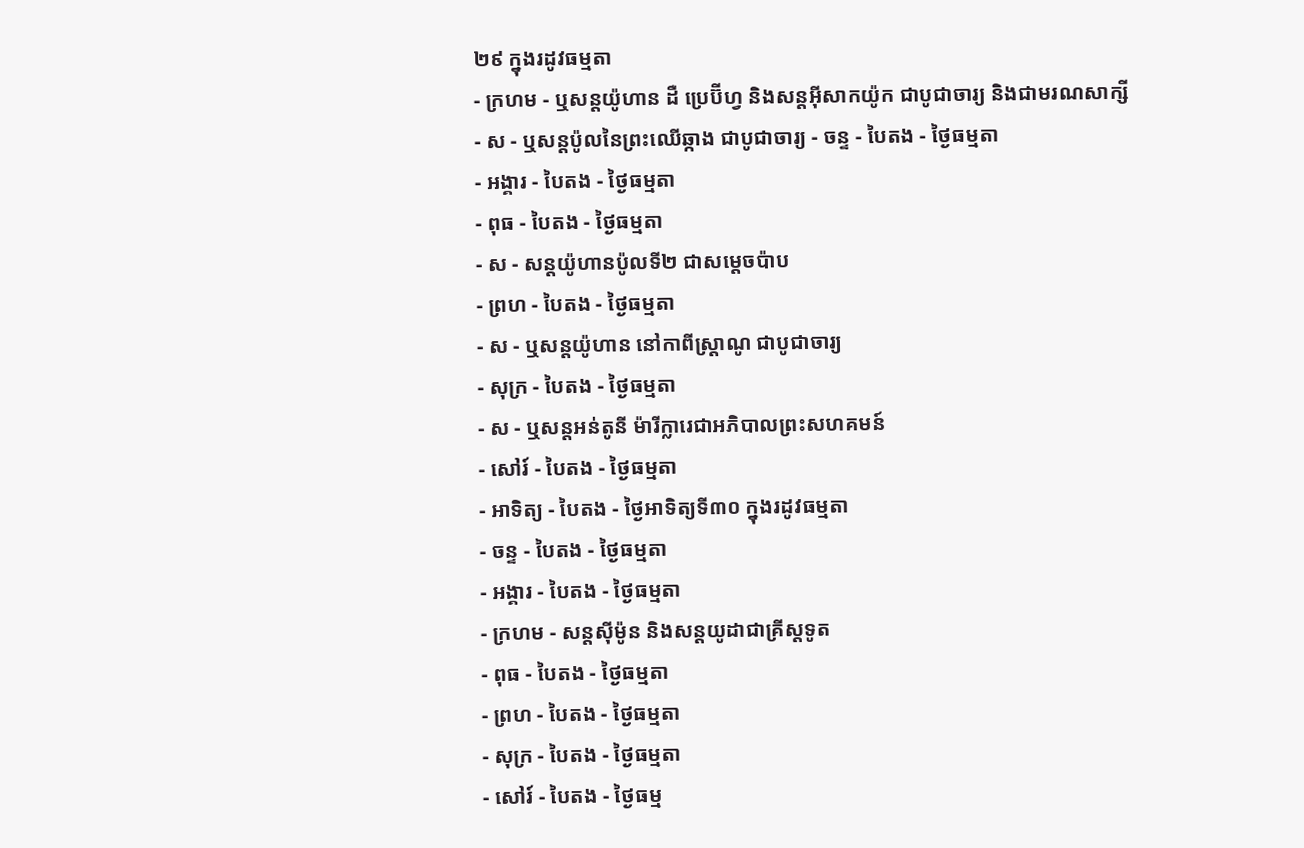២៩ ក្នុងរដូវធម្មតា
- ក្រហម - ឬសន្ដយ៉ូហាន ដឺ ប្រេប៊ីហ្វ និងសន្ដអ៊ីសាកយ៉ូក ជាបូជាចារ្យ និងជាមរណសាក្សី
- ស - ឬសន្ដប៉ូលនៃព្រះឈើឆ្កាង ជាបូជាចារ្យ - ចន្ទ - បៃតង - ថ្ងៃធម្មតា
- អង្គារ - បៃតង - ថ្ងៃធម្មតា
- ពុធ - បៃតង - ថ្ងៃធម្មតា
- ស - សន្ដយ៉ូហានប៉ូលទី២ ជាសម្ដេចប៉ាប
- ព្រហ - បៃតង - ថ្ងៃធម្មតា
- ស - ឬសន្ដយ៉ូហាន នៅកាពីស្រ្ដាណូ ជាបូជាចារ្យ
- សុក្រ - បៃតង - ថ្ងៃធម្មតា
- ស - ឬសន្ដអន់តូនី ម៉ារីក្លារេជាអភិបាលព្រះសហគមន៍
- សៅរ៍ - បៃតង - ថ្ងៃធម្មតា
- អាទិត្យ - បៃតង - ថ្ងៃអាទិត្យទី៣០ ក្នុងរដូវធម្មតា
- ចន្ទ - បៃតង - ថ្ងៃធម្មតា
- អង្គារ - បៃតង - ថ្ងៃធម្មតា
- ក្រហម - សន្ដស៊ីម៉ូន និងសន្ដយូដាជាគ្រីស្ដទូត
- ពុធ - បៃតង - ថ្ងៃធម្មតា
- ព្រហ - បៃតង - ថ្ងៃធម្មតា
- សុក្រ - បៃតង - ថ្ងៃធម្មតា
- សៅរ៍ - បៃតង - ថ្ងៃធម្ម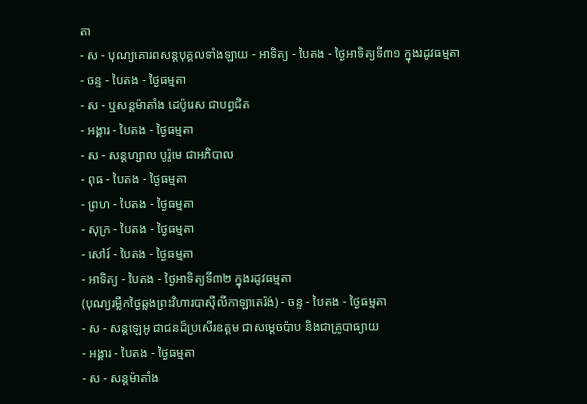តា
- ស - បុណ្យគោរពសន្ដបុគ្គលទាំងឡាយ - អាទិត្យ - បៃតង - ថ្ងៃអាទិត្យទី៣១ ក្នុងរដូវធម្មតា
- ចន្ទ - បៃតង - ថ្ងៃធម្មតា
- ស - ឬសន្ដម៉ាតាំង ដេប៉ូរេស ជាបព្វជិត
- អង្គារ - បៃតង - ថ្ងៃធម្មតា
- ស - សន្ដហ្សាល បូរ៉ូមេ ជាអភិបាល
- ពុធ - បៃតង - ថ្ងៃធម្មតា
- ព្រហ - បៃតង - ថ្ងៃធម្មតា
- សុក្រ - បៃតង - ថ្ងៃធម្មតា
- សៅរ៍ - បៃតង - ថ្ងៃធម្មតា
- អាទិត្យ - បៃតង - ថ្ងៃអាទិត្យទី៣២ ក្នុងរដូវធម្មតា
(បុណ្យរម្លឹកថ្ងៃឆ្លងព្រះវិហារបាស៊ីលីកាឡាតេរ៉ង់) - ចន្ទ - បៃតង - ថ្ងៃធម្មតា
- ស - សន្ដឡេអូ ជាជនដ៏ប្រសើរឧត្ដម ជាសម្ដេចប៉ាប និងជាគ្រូបាធ្យាយ
- អង្គារ - បៃតង - ថ្ងៃធម្មតា
- ស - សន្ដម៉ាតាំង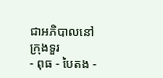ជាអភិបាលនៅក្រុងទួរ
- ពុធ - បៃតង -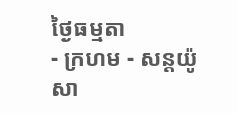ថ្ងៃធម្មតា
- ក្រហម - សន្ដយ៉ូសា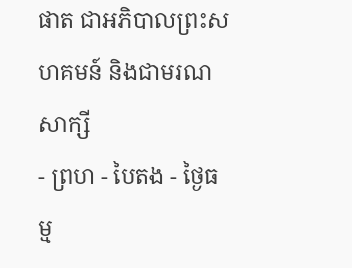ផាត ជាអភិបាលព្រះសហគមន៍ និងជាមរណសាក្សី
- ព្រហ - បៃតង - ថ្ងៃធម្ម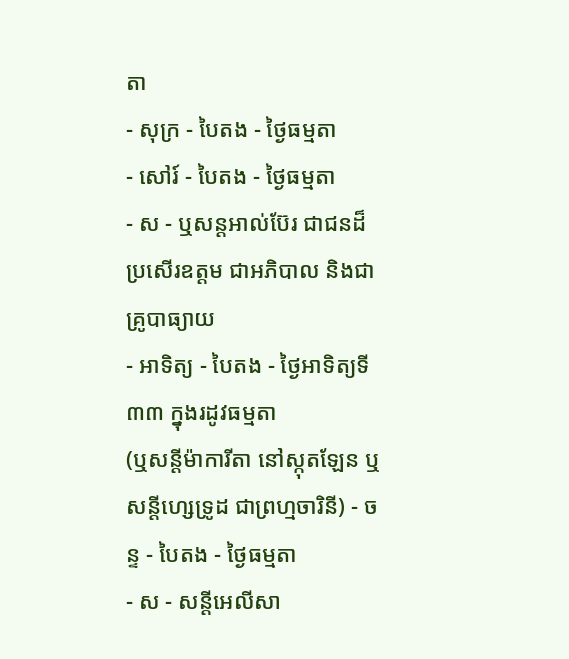តា
- សុក្រ - បៃតង - ថ្ងៃធម្មតា
- សៅរ៍ - បៃតង - ថ្ងៃធម្មតា
- ស - ឬសន្ដអាល់ប៊ែរ ជាជនដ៏ប្រសើរឧត្ដម ជាអភិបាល និងជាគ្រូបាធ្យាយ
- អាទិត្យ - បៃតង - ថ្ងៃអាទិត្យទី៣៣ ក្នុងរដូវធម្មតា
(ឬសន្ដីម៉ាការីតា នៅស្កុតឡែន ឬសន្ដីហ្សេទ្រូដ ជាព្រហ្មចារិនី) - ចន្ទ - បៃតង - ថ្ងៃធម្មតា
- ស - សន្ដីអេលីសា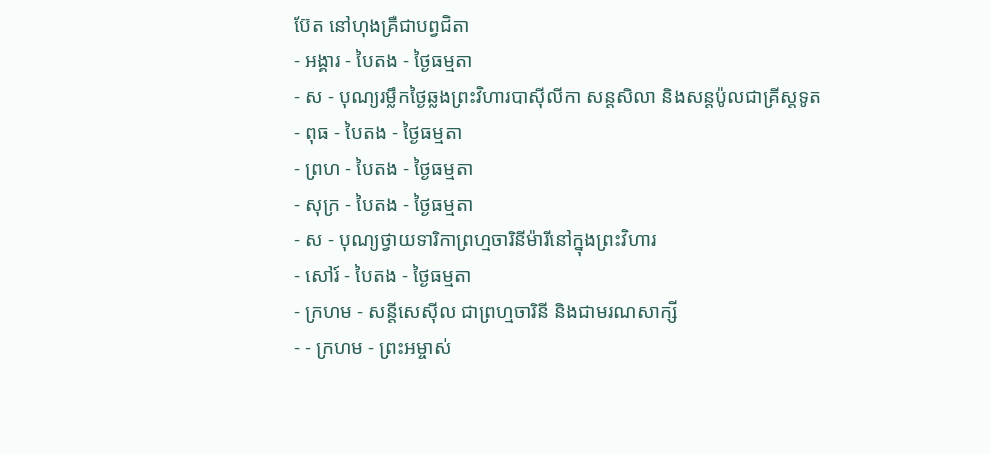ប៊ែត នៅហុងគ្រឺជាបព្វជិតា
- អង្គារ - បៃតង - ថ្ងៃធម្មតា
- ស - បុណ្យរម្លឹកថ្ងៃឆ្លងព្រះវិហារបាស៊ីលីកា សន្ដសិលា និងសន្ដប៉ូលជាគ្រីស្ដទូត
- ពុធ - បៃតង - ថ្ងៃធម្មតា
- ព្រហ - បៃតង - ថ្ងៃធម្មតា
- សុក្រ - បៃតង - ថ្ងៃធម្មតា
- ស - បុណ្យថ្វាយទារិកាព្រហ្មចារិនីម៉ារីនៅក្នុងព្រះវិហារ
- សៅរ៍ - បៃតង - ថ្ងៃធម្មតា
- ក្រហម - សន្ដីសេស៊ីល ជាព្រហ្មចារិនី និងជាមរណសាក្សី
- - ក្រហម - ព្រះអម្ចាស់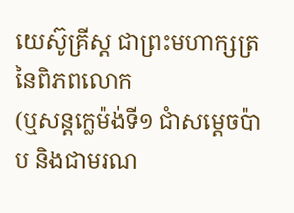យេស៊ូគ្រីស្ដ ជាព្រះមហាក្សត្រនៃពិភពលោក
(ឬសន្ដក្លេម៉ង់ទី១ ជាំសម្ដេចប៉ាប និងជាមរណ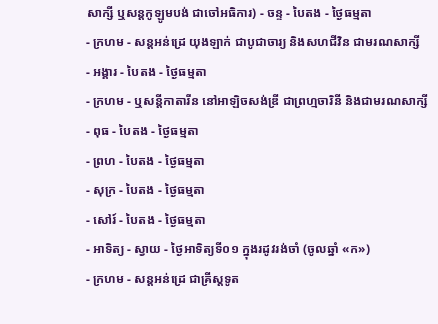សាក្សី ឬសន្ដកូឡូមបង់ ជាចៅអធិការ) - ចន្ទ - បៃតង - ថ្ងៃធម្មតា
- ក្រហម - សន្ដអន់ដ្រេ យុងឡាក់ ជាបូជាចារ្យ និងសហជីវិន ជាមរណសាក្សី
- អង្គារ - បៃតង - ថ្ងៃធម្មតា
- ក្រហម - ឬសន្ដីកាតារីន នៅអាឡិចសង់ឌ្រី ជាព្រហ្មចារិនី និងជាមរណសាក្សី
- ពុធ - បៃតង - ថ្ងៃធម្មតា
- ព្រហ - បៃតង - ថ្ងៃធម្មតា
- សុក្រ - បៃតង - ថ្ងៃធម្មតា
- សៅរ៍ - បៃតង - ថ្ងៃធម្មតា
- អាទិត្យ - ស្វាយ - ថ្ងៃអាទិត្យទី០១ ក្នុងរដូវរង់ចាំ (ចូលឆ្នាំ «ក»)
- ក្រហម - សន្ដអន់ដ្រេ ជាគ្រីស្ដទូត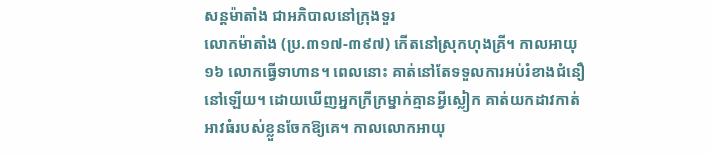សន្តម៉ាតាំង ជាអភិបាលនៅក្រុងទួរ
លោកម៉ាតាំង (ប្រ.៣១៧-៣៩៧) កើតនៅស្រុកហុងគ្រី។ កាលអាយុ ១៦ លោកធ្វើទាហាន។ ពេលនោះ គាត់នៅតែទទួលការអប់រំខាងជំនឿនៅឡើយ។ ដោយឃើញអ្នកក្រីក្រម្នាក់គ្មានអ្វីស្លៀក គាត់យកដាវកាត់អាវធំរបស់ខ្លួនចែកឱ្យគេ។ កាលលោកអាយុ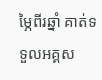ម្ភៃពីរឆ្នាំ គាត់ទទួលអគ្គស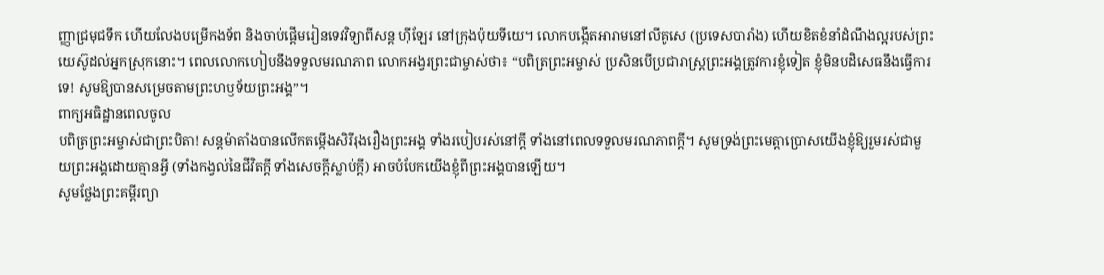ញ្ញាជ្រមុជទឹក ហើយលែងបម្រើកងទ័ព និងចាប់ផ្តើមរៀនទេវវិទ្យាពីសន្ត ហ៊ីឡែរ នៅក្រុងប៉ុយទីយេ។ លោកបង្កើតអារាមនៅលីគូសេ (ប្រទេសបារាំង) ហើយខិតខំនាំដំណឹងល្អរបស់ព្រះយេស៊ូដល់អ្នកស្រុកនោះ។ ពេលលោកហៀបនឹងទទួលមរណភាព លោកអង្វរព្រះជាម្ចាស់ថា៖ “បពិត្រព្រះអម្ចាស់ ប្រសិនបើប្រជារាស្ត្រព្រះអង្គត្រូវការខ្ញុំទៀត ខ្ញុំមិនបដិសេធនឹងធ្វើការទេ! សូមឱ្យបានសម្រេចតាមព្រះហឫទ័យព្រះអង្គ”។
ពាក្យអធិដ្ឋានពេលចូល
បពិត្រព្រះអម្ចាស់ជាព្រះបិតា! សន្តម៉ាតាំងបានលើកតម្កើងសិរីរុងរឿងព្រះអង្គ ទាំងរបៀបរស់នៅក្តី ទាំងនៅពេលទទួលមរណភាពក្តី។ សូមទ្រង់ព្រះមេត្តាប្រោសយើងខ្ញុំឱ្យរួមរស់ជាមួយព្រះអង្គដោយគ្មានអ្វី (ទាំងកង្វល់នៃជីវិតក្តី ទាំងសេចក្តីស្លាប់ក្តី) អាចបំបែកយើងខ្ញុំពីព្រះអង្គបានឡើយ។
សូមថ្លែងព្រះគម្ពីរព្យា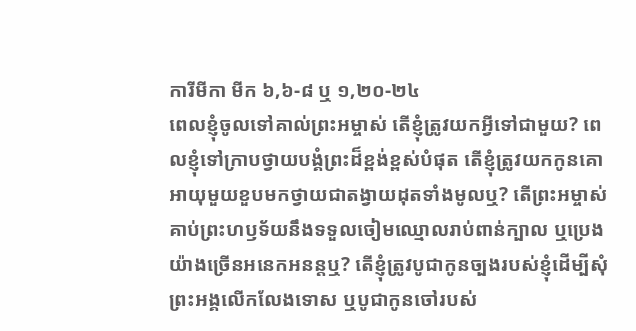ការីមីកា មីក ៦,៦-៨ ឬ ១,២០-២៤
ពេលខ្ញុំចូលទៅគាល់ព្រះអម្ចាស់ តើខ្ញុំត្រូវយកអ្វីទៅជាមួយ? ពេលខ្ញុំទៅក្រាបថ្វាយបង្គំព្រះដ៏ខ្ពង់ខ្ពស់បំផុត តើខ្ញុំត្រូវយកកូនគោអាយុមួយខួបមកថ្វាយជាតង្វាយដុតទាំងមូលឬ? តើព្រះអម្ចាស់គាប់ព្រះហឫទ័យនឹងទទួលចៀមឈ្មោលរាប់ពាន់ក្បាល ឬប្រេងយ៉ាងច្រើនអនេកអនន្តឬ? តើខ្ញុំត្រូវបូជាកូនច្បងរបស់ខ្ញុំដើម្បីសុំព្រះអង្គលើកលែងទោស ឬបូជាកូនចៅរបស់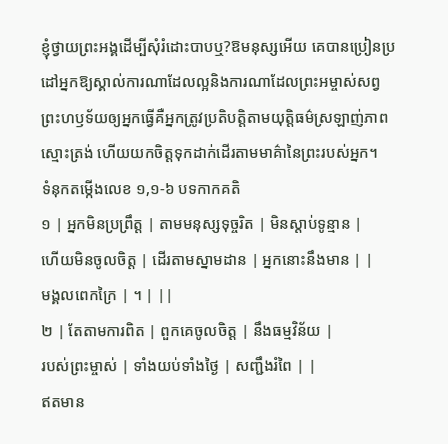ខ្ញុំថ្វាយព្រះអង្គដើម្បីសុំរំដោះបាបឬ?ឱមនុស្សអើយ គេបានប្រៀនប្រដៅអ្នកឱ្យស្គាល់ការណាដែលល្អនិងការណាដែលព្រះអម្ចាស់សព្វព្រះហឫទ័យឲ្យអ្នកធ្វើគឺអ្នកត្រូវប្រតិបត្តិតាមយុត្តិធម៌ស្រឡាញ់ភាពស្មោះត្រង់ ហើយយកចិត្តទុកដាក់ដើរតាមមាគ៌ានៃព្រះរបស់អ្នក។
ទំនុកតម្កើងលេខ ១,១-៦ បទកាកគតិ
១ | អ្នកមិនប្រព្រឹត្ត | តាមមនុស្សទុច្ចរិត | មិនស្តាប់ទូន្មាន |
ហើយមិនចូលចិត្ត | ដើរតាមស្នាមដាន | អ្នកនោះនឹងមាន | |
មង្គលពេកក្រៃ | ។ | ||
២ | តែតាមការពិត | ពួកគេចូលចិត្ត | នឹងធម្មវិន័យ |
របស់ព្រះម្ចាស់ | ទាំងយប់ទាំងថ្ងៃ | សញ្ជឹងរំពៃ | |
ឥតមាន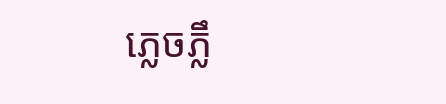ភ្លេចភ្លឹ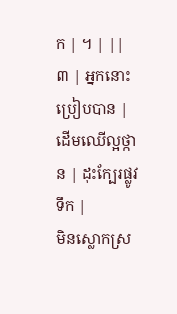ក | ។ | ||
៣ | អ្នកនោះប្រៀបបាន | ដើមឈើល្អថ្កាន | ដុះក្បែរផ្លូវទឹក |
មិនស្លោកស្រ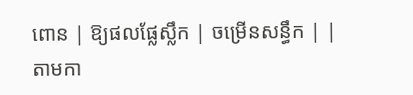ពោន | ឱ្យផលផ្លែស្លឹក | ចម្រើនសន្ធឹក | |
តាមកា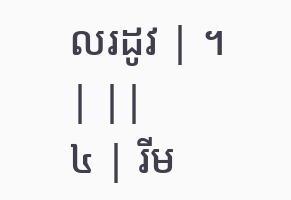លរដូវ | ។ | ||
៤ | រីម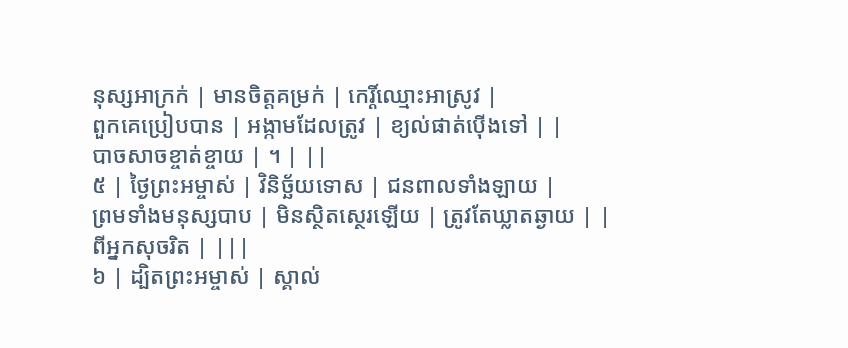នុស្សអាក្រក់ | មានចិត្តគម្រក់ | កេរ្តិ៍ឈ្មោះអាស្រូវ |
ពួកគេប្រៀបបាន | អង្កាមដែលត្រូវ | ខ្យល់ផាត់ប៉ើងទៅ | |
បាចសាចខ្ចាត់ខ្ចាយ | ។ | ||
៥ | ថ្ងៃព្រះអម្ចាស់ | វិនិច្ឆ័យទោស | ជនពាលទាំងឡាយ |
ព្រមទាំងមនុស្សបាប | មិនស្ថិតស្ថេរឡើយ | ត្រូវតែឃ្លាតឆ្ងាយ | |
ពីអ្នកសុចរិត | |||
៦ | ដ្បិតព្រះអម្ចាស់ | ស្គាល់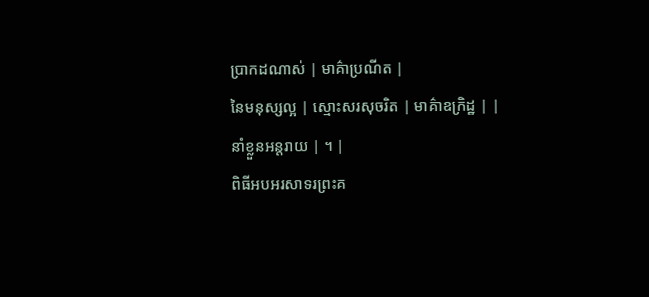ប្រាកដណាស់ | មាគ៌ាប្រណីត |
នៃមនុស្សល្អ | ស្មោះសរសុចរិត | មាគ៌ាឧក្រិដ្ឋ | |
នាំខ្លួនអន្តរាយ | ។ |
ពិធីអបអរសាទរព្រះគ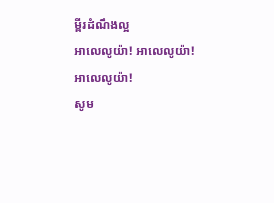ម្ពីរដំណឹងល្អ
អាលេលូយ៉ា! អាលេលូយ៉ា!
អាលេលូយ៉ា!
សូម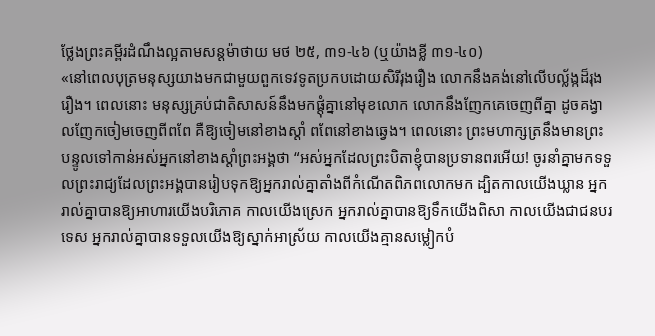ថ្លែងព្រះគម្ពីរដំណឹងល្អតាមសន្តម៉ាថាយ មថ ២៥, ៣១-៤៦ (ឬយ៉ាងខ្លី ៣១-៤០)
«នៅពេលបុត្រមនុស្សយាងមកជាមួយពួកទេវទូតប្រកបដោយសិរីរុងរឿង លោកនឹងគង់នៅលើបល្ល័ង្កដ៏រុងរឿង។ ពេលនោះ មនុស្សគ្រប់ជាតិសាសន៍នឹងមកផ្ដុំគ្នានៅមុខលោក លោកនឹងញែកគេចេញពីគ្នា ដូចគង្វាលញែកចៀមចេញពីពពែ គឺឱ្យចៀមនៅខាងស្ដាំ ពពែនៅខាងឆ្វេង។ ពេលនោះ ព្រះមហាក្សត្រនឹងមានព្រះបន្ទូលទៅកាន់អស់អ្នកនៅខាងស្ដាំព្រះអង្គថា “អស់អ្នកដែលព្រះបិតាខ្ញុំបានប្រទានពរអើយ! ចូរនាំគ្នាមកទទួលព្រះរាជ្យដែលព្រះអង្គបានរៀបទុកឱ្យអ្នករាល់គ្នាតាំងពីកំណើតពិភពលោកមក ដ្បិតកាលយើងឃ្លាន អ្នករាល់គ្នាបានឱ្យអាហារយើងបរិភោគ កាលយើងស្រេក អ្នករាល់គ្នាបានឱ្យទឹកយើងពិសា កាលយើងជាជនបរទេស អ្នករាល់គ្នាបានទទួលយើងឱ្យស្នាក់អាស្រ័យ កាលយើងគ្មានសម្លៀកបំ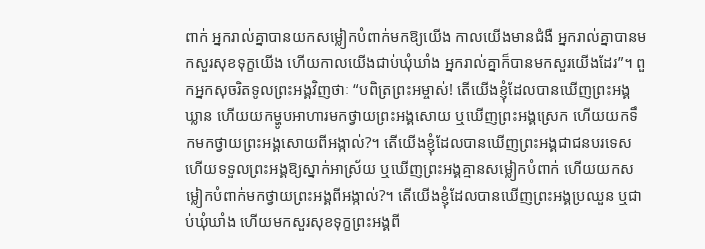ពាក់ អ្នករាល់គ្នាបានយកសម្លៀកបំពាក់មកឱ្យយើង កាលយើងមានជំងឺ អ្នករាល់គ្នាបានមកសួរសុខទុក្ខយើង ហើយកាលយើងជាប់ឃុំឃាំង អ្នករាល់គ្នាក៏បានមកសួរយើងដែរ”។ ពួកអ្នកសុចរិតទូលព្រះអង្គវិញថាៈ “បពិត្រព្រះអម្ចាស់! តើយើងខ្ញុំដែលបានឃើញព្រះអង្គឃ្លាន ហើយយកម្ហូបអាហារមកថ្វាយព្រះអង្គសោយ ឬឃើញព្រះអង្គស្រេក ហើយយកទឹកមកថ្វាយព្រះអង្គសោយពីអង្កាល់?។ តើយើងខ្ញុំដែលបានឃើញព្រះអង្គជាជនបរទេស ហើយទទួលព្រះអង្គឱ្យស្នាក់អាស្រ័យ ឬឃើញព្រះអង្គគ្មានសម្លៀកបំពាក់ ហើយយកសម្លៀកបំពាក់មកថ្វាយព្រះអង្គពីអង្កាល់?។ តើយើងខ្ញុំដែលបានឃើញព្រះអង្គប្រឈួន ឬជាប់ឃុំឃាំង ហើយមកសួរសុខទុក្ខព្រះអង្គពី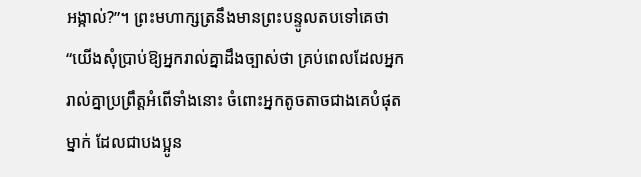អង្កាល់?”។ ព្រះមហាក្សត្រនឹងមានព្រះបន្ទូលតបទៅគេថា “យើងសុំប្រាប់ឱ្យអ្នករាល់គ្នាដឹងច្បាស់ថា គ្រប់ពេលដែលអ្នករាល់គ្នាប្រព្រឹត្តអំពើទាំងនោះ ចំពោះអ្នកតូចតាចជាងគេបំផុតម្នាក់ ដែលជាបងប្អូន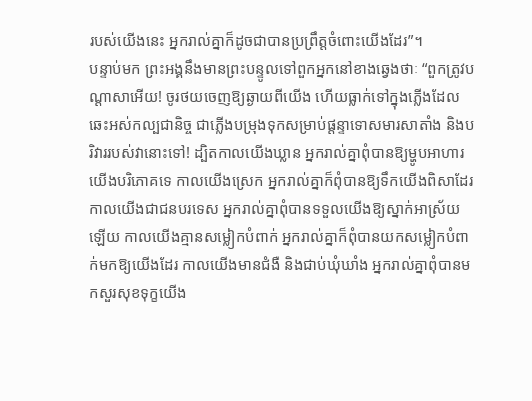របស់យើងនេះ អ្នករាល់គ្នាក៏ដូចជាបានប្រព្រឹត្តចំពោះយើងដែរ”។
បន្ទាប់មក ព្រះអង្គនឹងមានព្រះបន្ទូលទៅពួកអ្នកនៅខាងឆ្វេងថាៈ “ពួកត្រូវបណ្ដាសាអើយ! ចូរថយចេញឱ្យឆ្ងាយពីយើង ហើយធ្លាក់ទៅក្នុងភ្លើងដែលឆេះអស់កល្បជានិច្ច ជាភ្លើងបម្រុងទុកសម្រាប់ផ្ដន្ទាទោសមារសាតាំង និងបរិវាររបស់វានោះទៅ! ដ្បិតកាលយើងឃ្លាន អ្នករាល់គ្នាពុំបានឱ្យម្ហូបអាហារយើងបរិភោគទេ កាលយើងស្រេក អ្នករាល់គ្នាក៏ពុំបានឱ្យទឹកយើងពិសាដែរ កាលយើងជាជនបរទេស អ្នករាល់គ្នាពុំបានទទួលយើងឱ្យស្នាក់អាស្រ័យឡើយ កាលយើងគ្មានសម្លៀកបំពាក់ អ្នករាល់គ្នាក៏ពុំបានយកសម្លៀកបំពាក់មកឱ្យយើងដែរ កាលយើងមានជំងឺ និងជាប់ឃុំឃាំង អ្នករាល់គ្នាពុំបានមកសួរសុខទុក្ខយើង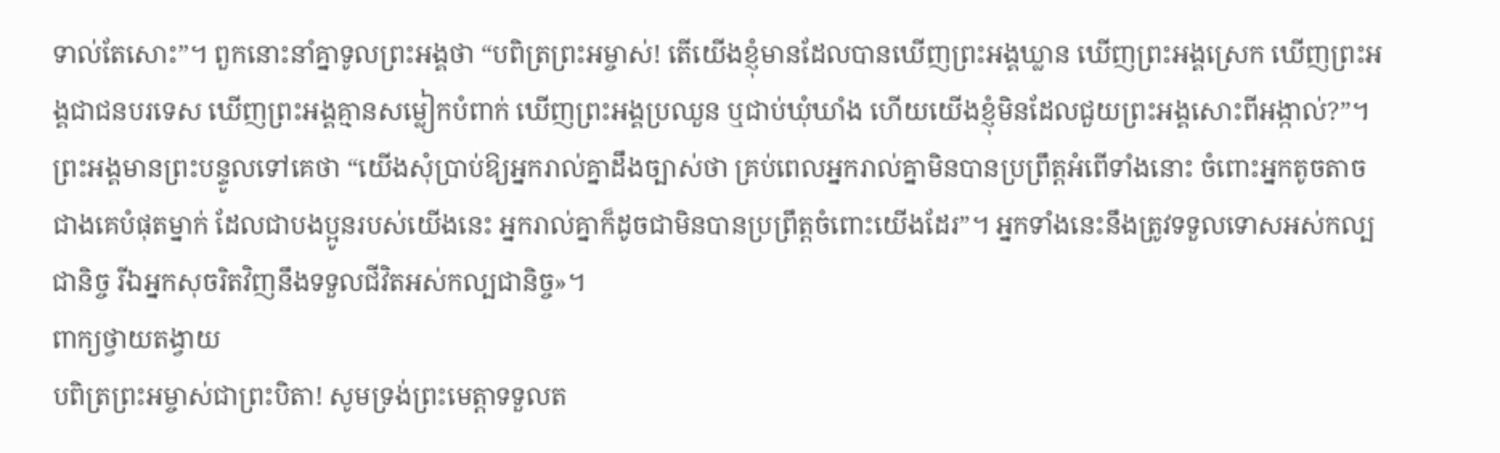ទាល់តែសោះ”។ ពួកនោះនាំគ្នាទូលព្រះអង្គថា “បពិត្រព្រះអម្ចាស់! តើយើងខ្ញុំមានដែលបានឃើញព្រះអង្គឃ្លាន ឃើញព្រះអង្គស្រេក ឃើញព្រះអង្គជាជនបរទេស ឃើញព្រះអង្គគ្មានសម្លៀកបំពាក់ ឃើញព្រះអង្គប្រឈួន ឬជាប់ឃុំឃាំង ហើយយើងខ្ញុំមិនដែលជួយព្រះអង្គសោះពីអង្កាល់?”។ ព្រះអង្គមានព្រះបន្ទូលទៅគេថា “យើងសុំប្រាប់ឱ្យអ្នករាល់គ្នាដឹងច្បាស់ថា គ្រប់ពេលអ្នករាល់គ្នាមិនបានប្រព្រឹត្តអំពើទាំងនោះ ចំពោះអ្នកតូចតាចជាងគេបំផុតម្នាក់ ដែលជាបងប្អូនរបស់យើងនេះ អ្នករាល់គ្នាក៏ដូចជាមិនបានប្រព្រឹត្តចំពោះយើងដែរ”។ អ្នកទាំងនេះនឹងត្រូវទទួលទោសអស់កល្បជានិច្ច រីឯអ្នកសុចរិតវិញនឹងទទួលជីវិតអស់កល្បជានិច្ច»។
ពាក្យថ្វាយតង្វាយ
បពិត្រព្រះអម្ចាស់ជាព្រះបិតា! សូមទ្រង់ព្រះមេត្តាទទួលត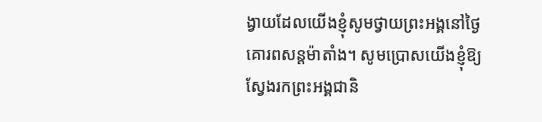ង្វាយដែលយើងខ្ញុំសូមថ្វាយព្រះអង្គនៅថ្ងៃគោរពសន្តម៉ាតាំង។ សូមប្រោសយើងខ្ញុំឱ្យស្វែងរកព្រះអង្គជានិ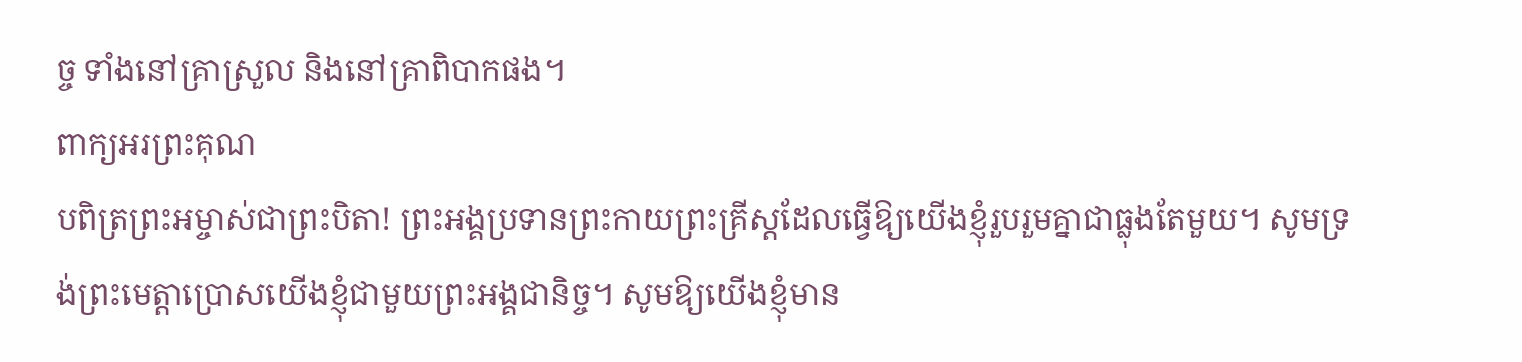ច្ច ទាំងនៅគ្រាស្រួល និងនៅគ្រាពិបាកផង។
ពាក្យអរព្រះគុណ
បពិត្រព្រះអម្ចាស់ជាព្រះបិតា! ព្រះអង្គប្រទានព្រះកាយព្រះគ្រីស្តដែលធ្វើឱ្យយើងខ្ញុំរួបរួមគ្នាជាធ្លុងតែមួយ។ សូមទ្រង់ព្រះមេត្តាប្រោសយើងខ្ញុំជាមួយព្រះអង្គជានិច្ច។ សូមឱ្យយើងខ្ញុំមាន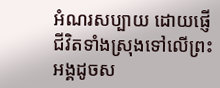អំណរសប្បាយ ដោយផ្ញើជីវិតទាំងស្រុងទៅលើព្រះអង្គដូចស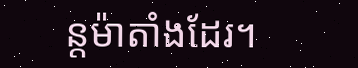ន្តម៉ាតាំងដែរ។